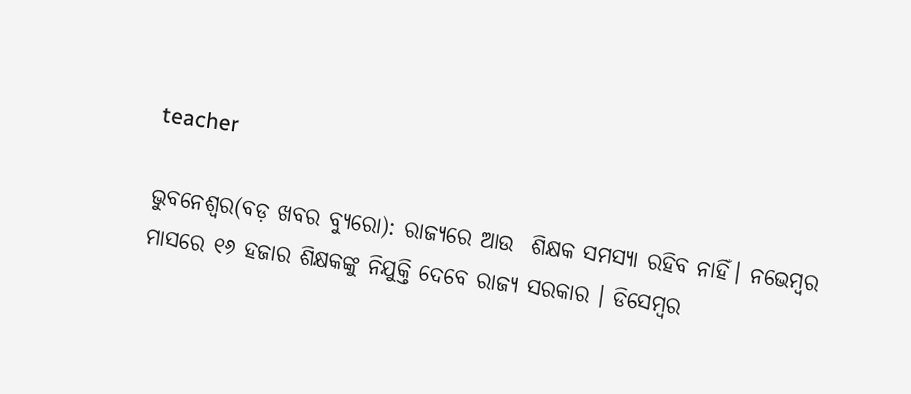teacher

ଭୁବନେଶ୍ଵର(ବଡ଼ ଖବର ବ୍ୟୁରୋ): ରାଜ୍ୟରେ ଆଉ  ଶିକ୍ଷକ ସମସ୍ୟା ରହିବ ନାହିଁ। ନଭେମ୍ବର ମାସରେ ୧୬ ହଜାର ଶିକ୍ଷକଙ୍କୁ ନିଯୁକ୍ତି ଦେବେ ରାଜ୍ୟ ସରକାର । ଡିସେମ୍ବର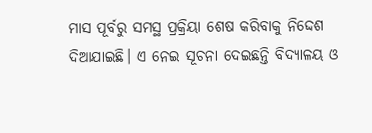ମାସ ପୂର୍ବରୁ ସମସ୍ଥ ପ୍ରକ୍ରିୟା ଶେଷ କରିବାକୁ ନିଦ୍ଦେଶ ଦିଆଯାଇଛି। ଏ ନେଇ ସୂଚନା ଦେଇଛନ୍ତି ବିଦ୍ୟାଳୟ ଓ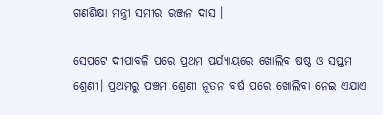ଗଣଶିକ୍ଷା ମନ୍ତ୍ରୀ ସମୀର ରଞ୍ଜନ ଦାସ ।

ସେପଟେ ଦୀପାବଳି ପରେ ପ୍ରଥମ ପର୍ଯ୍ୟାୟରେ ଖୋଲିବ ଷଷ୍ଠ ଓ ସପ୍ତମ ଶ୍ରେଣୀ। ପ୍ରଥମରୁ ପଞ୍ଚମ ଶ୍ରେଣୀ ନୂତନ ବର୍ଷ ପରେ ଖୋଲିବା ନେଇ ଏଯାଏ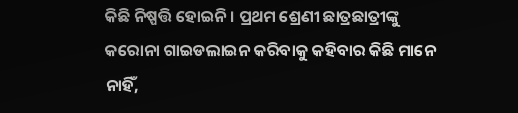କିଛି ନିଷ୍ପତ୍ତି ହୋଇନି । ପ୍ରଥମ ଶ୍ରେଣୀ ଛାତ୍ରଛାତ୍ରୀଙ୍କୁ କରୋନା ଗାଇଡଲାଇନ କରିବାକୁ କହିବାର କିଛି ମାନେ ନାହିଁ,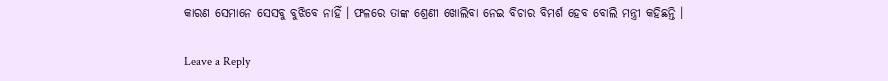କାରଣ ସେମାନେ ସେସବୁ ବୁଝିବେ ନାହିଁ । ଫଳରେ ତାଙ୍କ ଶ୍ରେଣୀ ଖୋଲିବା ନେଇ ବିଚାର ବିମର୍ଶ ହେବ ବୋଲି ମନ୍ତ୍ରୀ କହିଛନ୍ତି ।

Leave a Reply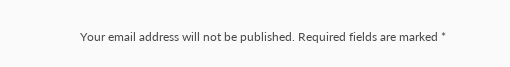Your email address will not be published. Required fields are marked *